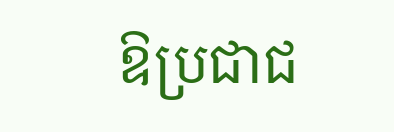ឱប្រជាជ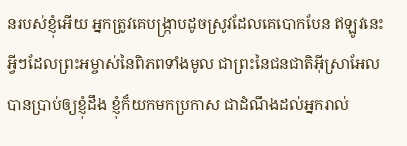នរបស់ខ្ញុំអើយ អ្នកត្រូវគេបង្ក្រាបដូចស្រូវដែលគេបោកបែន ឥឡូវនេះ អ្វីៗដែលព្រះអម្ចាស់នៃពិភពទាំងមូល ជាព្រះនៃជនជាតិអ៊ីស្រាអែល បានប្រាប់ឲ្យខ្ញុំដឹង ខ្ញុំក៏យកមកប្រកាស ជាដំណឹងដល់អ្នករាល់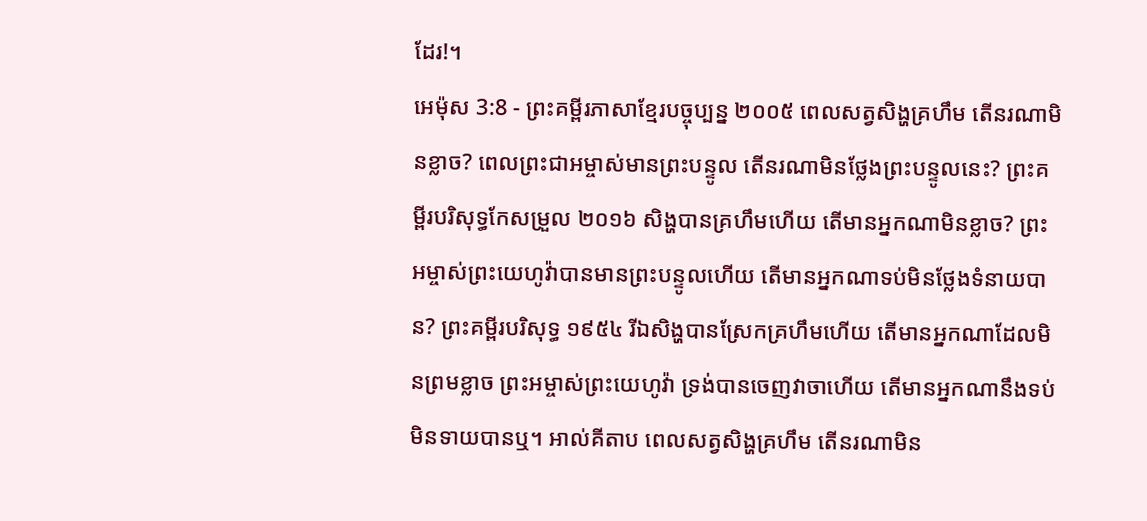ដែរ!។
អេម៉ុស 3:8 - ព្រះគម្ពីរភាសាខ្មែរបច្ចុប្បន្ន ២០០៥ ពេលសត្វសិង្ហគ្រហឹម តើនរណាមិនខ្លាច? ពេលព្រះជាអម្ចាស់មានព្រះបន្ទូល តើនរណាមិនថ្លែងព្រះបន្ទូលនេះ? ព្រះគម្ពីរបរិសុទ្ធកែសម្រួល ២០១៦ សិង្ហបានគ្រហឹមហើយ តើមានអ្នកណាមិនខ្លាច? ព្រះអម្ចាស់ព្រះយេហូវ៉ាបានមានព្រះបន្ទូលហើយ តើមានអ្នកណាទប់មិនថ្លែងទំនាយបាន? ព្រះគម្ពីរបរិសុទ្ធ ១៩៥៤ រីឯសិង្ហបានស្រែកគ្រហឹមហើយ តើមានអ្នកណាដែលមិនព្រមខ្លាច ព្រះអម្ចាស់ព្រះយេហូវ៉ា ទ្រង់បានចេញវាចាហើយ តើមានអ្នកណានឹងទប់មិនទាយបានឬ។ អាល់គីតាប ពេលសត្វសិង្ហគ្រហឹម តើនរណាមិន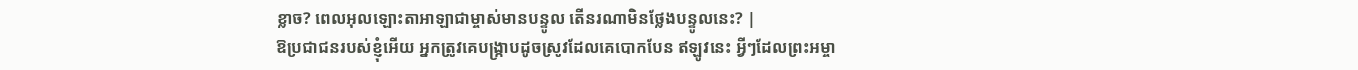ខ្លាច? ពេលអុលឡោះតាអាឡាជាម្ចាស់មានបន្ទូល តើនរណាមិនថ្លែងបន្ទូលនេះ? |
ឱប្រជាជនរបស់ខ្ញុំអើយ អ្នកត្រូវគេបង្ក្រាបដូចស្រូវដែលគេបោកបែន ឥឡូវនេះ អ្វីៗដែលព្រះអម្ចា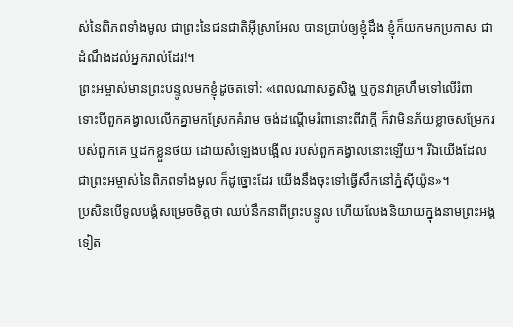ស់នៃពិភពទាំងមូល ជាព្រះនៃជនជាតិអ៊ីស្រាអែល បានប្រាប់ឲ្យខ្ញុំដឹង ខ្ញុំក៏យកមកប្រកាស ជាដំណឹងដល់អ្នករាល់ដែរ!។
ព្រះអម្ចាស់មានព្រះបន្ទូលមកខ្ញុំដូចតទៅ: «ពេលណាសត្វសិង្ហ ឬកូនវាគ្រហឹមទៅលើរំពា ទោះបីពួកគង្វាលលើកគ្នាមកស្រែកគំរាម ចង់ដណ្ដើមរំពានោះពីវាក្ដី ក៏វាមិនភ័យខ្លាចសម្រែករបស់ពួកគេ ឬដកខ្លួនថយ ដោយសំឡេងបង្អើល របស់ពួកគង្វាលនោះឡើយ។ រីឯយើងដែលជាព្រះអម្ចាស់នៃពិភពទាំងមូល ក៏ដូច្នោះដែរ យើងនឹងចុះទៅធ្វើសឹកនៅភ្នំស៊ីយ៉ូន»។
ប្រសិនបើទូលបង្គំសម្រេចចិត្តថា ឈប់នឹកនាពីព្រះបន្ទូល ហើយលែងនិយាយក្នុងនាមព្រះអង្គទៀត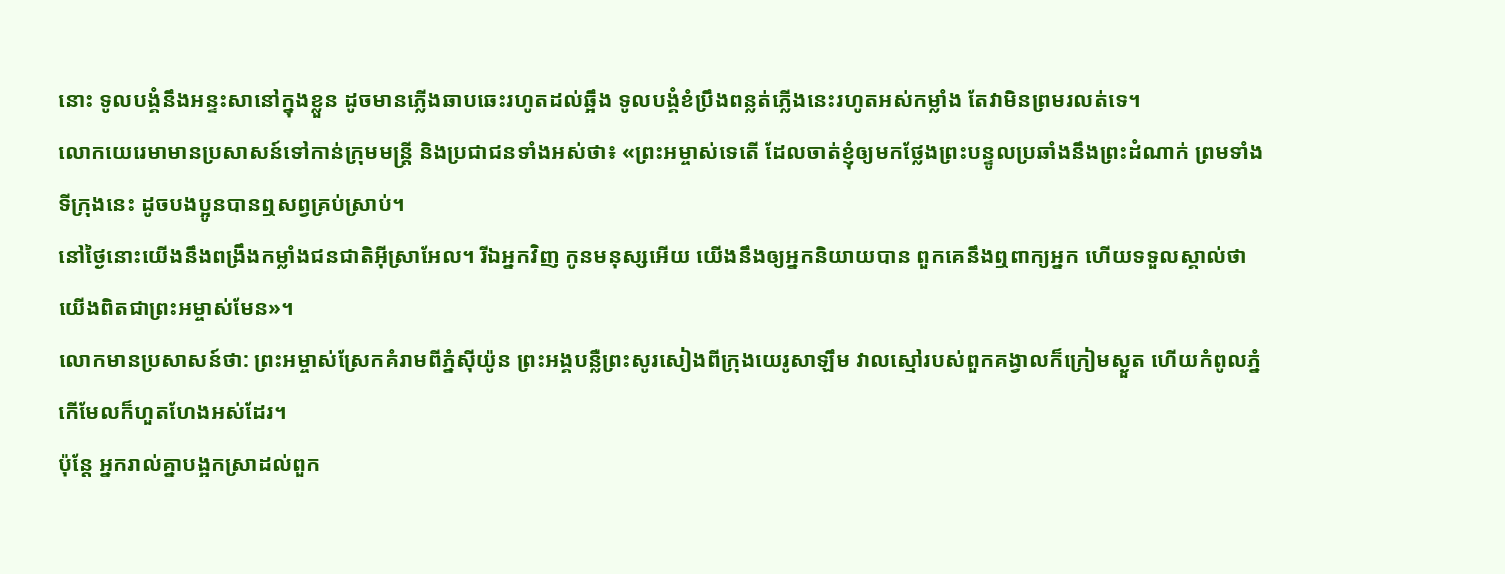នោះ ទូលបង្គំនឹងអន្ទះសានៅក្នុងខ្លួន ដូចមានភ្លើងឆាបឆេះរហូតដល់ឆ្អឹង ទូលបង្គំខំប្រឹងពន្លត់ភ្លើងនេះរហូតអស់កម្លាំង តែវាមិនព្រមរលត់ទេ។
លោកយេរេមាមានប្រសាសន៍ទៅកាន់ក្រុមមន្ត្រី និងប្រជាជនទាំងអស់ថា៖ «ព្រះអម្ចាស់ទេតើ ដែលចាត់ខ្ញុំឲ្យមកថ្លែងព្រះបន្ទូលប្រឆាំងនឹងព្រះដំណាក់ ព្រមទាំងទីក្រុងនេះ ដូចបងប្អូនបានឮសព្វគ្រប់ស្រាប់។
នៅថ្ងៃនោះយើងនឹងពង្រឹងកម្លាំងជនជាតិអ៊ីស្រាអែល។ រីឯអ្នកវិញ កូនមនុស្សអើយ យើងនឹងឲ្យអ្នកនិយាយបាន ពួកគេនឹងឮពាក្យអ្នក ហើយទទួលស្គាល់ថា យើងពិតជាព្រះអម្ចាស់មែន»។
លោកមានប្រសាសន៍ថា: ព្រះអម្ចាស់ស្រែកគំរាមពីភ្នំស៊ីយ៉ូន ព្រះអង្គបន្លឺព្រះសូរសៀងពីក្រុងយេរូសាឡឹម វាលស្មៅរបស់ពួកគង្វាលក៏ក្រៀមស្ងួត ហើយកំពូលភ្នំកើមែលក៏ហួតហែងអស់ដែរ។
ប៉ុន្តែ អ្នករាល់គ្នាបង្អកស្រាដល់ពួក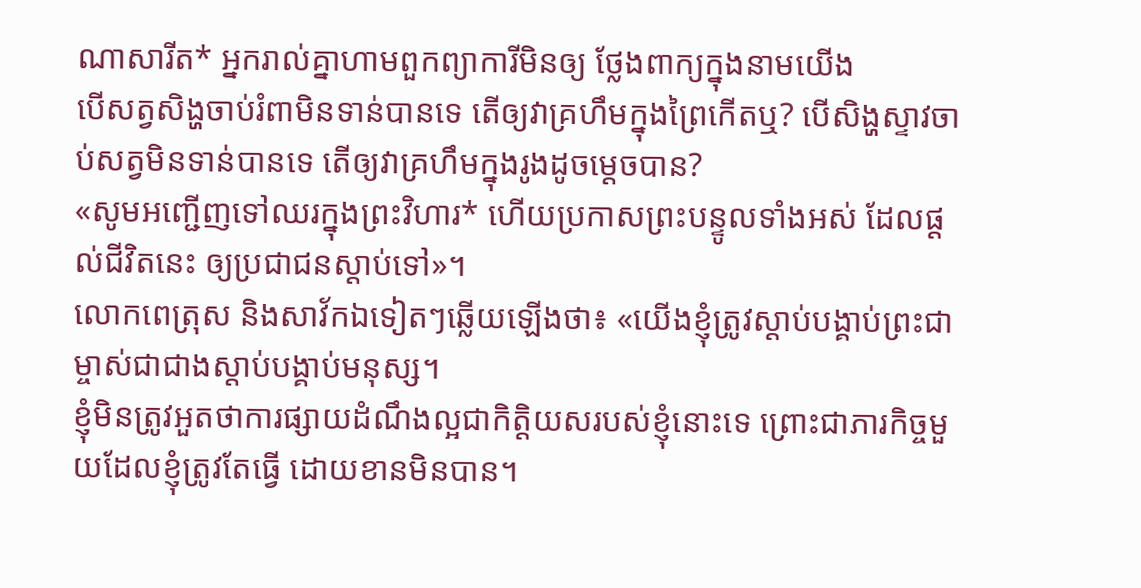ណាសារីត* អ្នករាល់គ្នាហាមពួកព្យាការីមិនឲ្យ ថ្លែងពាក្យក្នុងនាមយើង
បើសត្វសិង្ហចាប់រំពាមិនទាន់បានទេ តើឲ្យវាគ្រហឹមក្នុងព្រៃកើតឬ? បើសិង្ហស្ទាវចាប់សត្វមិនទាន់បានទេ តើឲ្យវាគ្រហឹមក្នុងរូងដូចម្ដេចបាន?
«សូមអញ្ជើញទៅឈរក្នុងព្រះវិហារ* ហើយប្រកាសព្រះបន្ទូលទាំងអស់ ដែលផ្ដល់ជីវិតនេះ ឲ្យប្រជាជនស្ដាប់ទៅ»។
លោកពេត្រុស និងសាវ័កឯទៀតៗឆ្លើយឡើងថា៖ «យើងខ្ញុំត្រូវស្ដាប់បង្គាប់ព្រះជាម្ចាស់ជាជាងស្ដាប់បង្គាប់មនុស្ស។
ខ្ញុំមិនត្រូវអួតថាការផ្សាយដំណឹងល្អជាកិត្តិយសរបស់ខ្ញុំនោះទេ ព្រោះជាភារកិច្ចមួយដែលខ្ញុំត្រូវតែធ្វើ ដោយខានមិនបាន។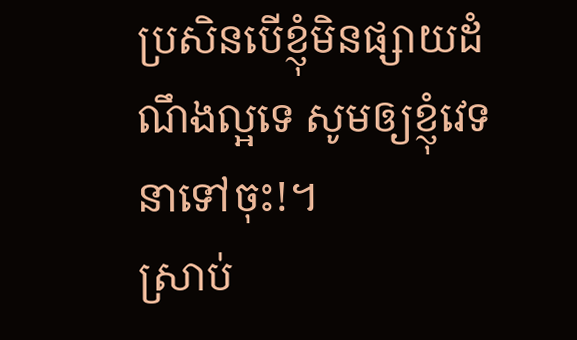ប្រសិនបើខ្ញុំមិនផ្សាយដំណឹងល្អទេ សូមឲ្យខ្ញុំវេទនាទៅចុះ!។
ស្រាប់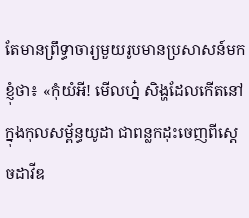តែមានព្រឹទ្ធាចារ្យមួយរូបមានប្រសាសន៍មកខ្ញុំថា៖ «កុំយំអី! មើលហ្ន៎ សិង្ហដែលកើតនៅក្នុងកុលសម្ព័ន្ធយូដា ជាពន្លកដុះចេញពីស្ដេចដាវីឌ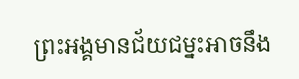ព្រះអង្គមានជ័យជម្នះអាចនឹង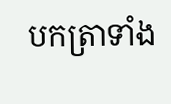បកត្រាទាំង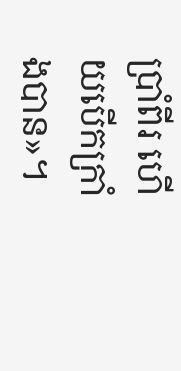ប្រាំពីរ ហើយបើកក្រាំងបាន»។